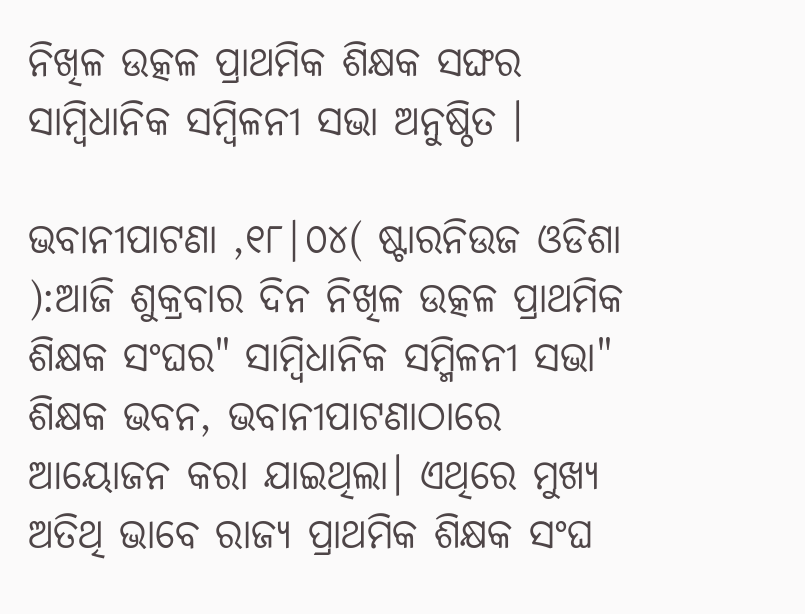ନିଖିଳ ଉତ୍କଳ ପ୍ରାଥମିକ ଶିକ୍ଷକ ସଙ୍ଘର ସାମ୍ବିଧାନିକ ସମ୍ବିଳନୀ ସଭା ଅନୁଷ୍ଠିତ ।

ଭବାନୀପାଟଣା ,୧୮|୦୪( ଷ୍ଟାରନିଉଜ ଓଡିଶା ):ଆଜି ଶୁକ୍ରବାର ଦିନ ନିଖିଳ ଉତ୍କଳ ପ୍ରାଥମିକ ଶିକ୍ଷକ ସଂଘର" ସାମ୍ବିଧାନିକ ସମ୍ମିଳନୀ ସଭା" ଶିକ୍ଷକ ଭବନ, ଭବାନୀପାଟଣାଠାରେ ଆୟୋଜନ କରା ଯାଇଥିଲା। ଏଥିରେ ମୁଖ୍ୟ ଅତିଥି ଭାବେ ରାଜ୍ୟ ପ୍ରାଥମିକ ଶିକ୍ଷକ ସଂଘ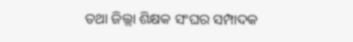ତଥା ଜିଲ୍ଲା ଶିକ୍ଷକ ସଂଘର ସମ୍ପାଦକ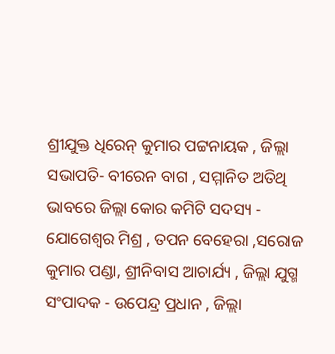ଶ୍ରୀଯୁକ୍ତ ଧିରେନ୍ କୁମାର ପଟ୍ଟନାୟକ , ଜିଲ୍ଲା ସଭାପତି- ବୀରେନ ବାଗ , ସମ୍ମାନିତ ଅତିଥି ଭାବରେ ଜିଲ୍ଲା କୋର କମିଟି ସଦସ୍ୟ - ଯୋଗେଶ୍ୱର ମିଶ୍ର , ତପନ ବେହେରା ,ସରୋଜ କୁମାର ପଣ୍ଡା, ଶ୍ରୀନିବାସ ଆଚାର୍ଯ୍ୟ , ଜିଲ୍ଲା ଯୁଗ୍ମ ସଂପାଦକ - ଉପେନ୍ଦ୍ର ପ୍ରଧାନ , ଜିଲ୍ଲା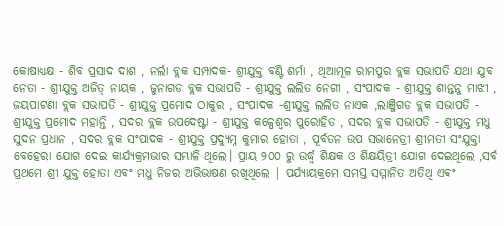କୋଷାଧ୍ୟକ୍ଷ - ଶିବ ପ୍ରସାଦ ଦାଶ , ନର୍ଲା ବ୍ଲକ ସମ୍ପାଦକ- ଶ୍ରୀଯୁକ୍ତ ବଣ୍ଟି ଶର୍ମା , ଥିଆମୂଳ ରାମପୁର ବ୍ଲକ ସଭାପତି ଯଥା ଯୁବ ନେତା - ଶ୍ରୀଯୁକ୍ତ ଅଜିତ୍ ନାୟକ , ଜୁନାଗଡ ବ୍ଲକ ସଭାପତି - ଶ୍ରୀଯୁକ୍ତ ଲଲିତ ନେଗୀ , ସଂପାଦକ - ଶ୍ରୀଯୁକ୍ତ ଶାନ୍ତନୁ ମାଝୀ , ଜୟପାଟଣା ବ୍ଲକ ସଭାପତି - ଶ୍ରୀଯୁକ୍ତ ପ୍ରମୋଦ ଠାକୁର , ସଂପାଦକ -ଶ୍ରୀଯୁକ୍ତ ଲଲିତ ନାଏକ ,ଲାଞ୍ଜିଗଡ ବ୍ଲକ ସଭାପତି - ଶ୍ରୀଯୁକ୍ତ ପ୍ରମୋଦ ମହାନ୍ତି , ସଦର ବ୍ଲକ ଉପଦେଷ୍ଟା - ଶ୍ରୀଯୁକ୍ତ କଳ୍ପେଶ୍ୱର ପୁରୋହିତ , ସଦର ବ୍ଲକ ସଭାପତି - ଶ୍ରୀଯୁକ୍ତ ମଧୁ ସୁଦନ ପ୍ରଧାନ , ସଦର ବ୍ଲକ ସଂପାଦକ - ଶ୍ରୀଯୁକ୍ତ ପ୍ରଦ୍ୟୁମ୍ନ କୁମାର ହୋତା , ପୂର୍ବତନ ଉପ ସଭାନେତ୍ରୀ ଶ୍ରୀମତୀ ସଂଯୁକ୍ତା ବେହେରା ଯୋଗ ଦେଇ କାର୍ଯ୍ୟକ୍ରମଭାର ସମ୍ଭାଳି ଥିଲେ। ପ୍ରାୟ ୨୦୦ ରୁ ଉର୍ଦ୍ଧ୍ବ ଶିକ୍ଷକ ଓ ଶିକ୍ଷୟିତ୍ରୀ ଯୋଗ ଦେଇଥିଲେ ,ସର୍ବ ପ୍ରଥମେ ଶ୍ରୀ ଯୁକ୍ତ ହୋତା ଏବଂ ମଧୁ ନିଜର ଅଭିଭାଷଣ ରଖିଥିଲେ | ପର୍ଯ୍ୟାୟକ୍ରମେ ସମସ୍ତ ସମ୍ମାନିତ ଅତିଥି ଏଵଂ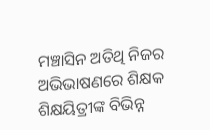ମଞ୍ଚାସିନ ଅତିଥି ନିଜର ଅଭିଭାଷଣରେ ଶିକ୍ଷକ ଶିକ୍ଷୟିତ୍ରୀଙ୍କ ବିଭିନ୍ନ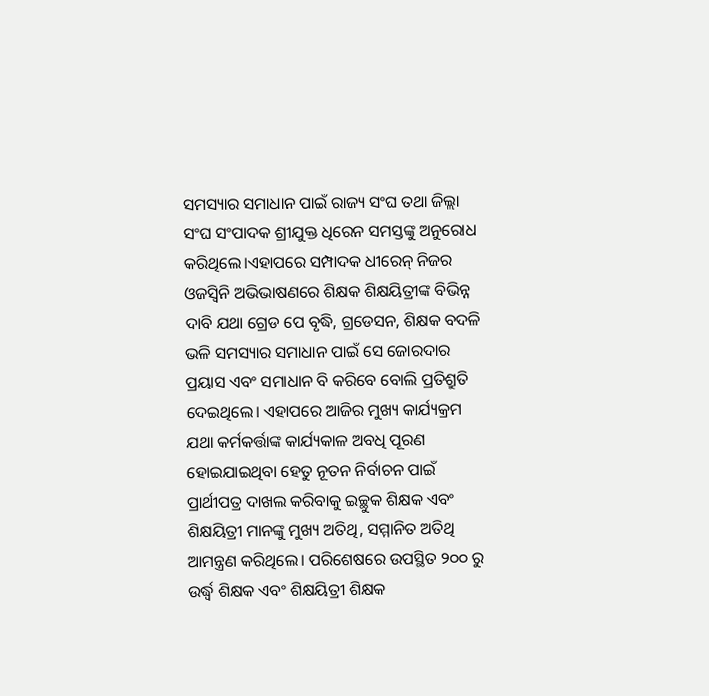ସମସ୍ୟାର ସମାଧାନ ପାଇଁ ରାଜ୍ୟ ସଂଘ ତଥା ଜିଲ୍ଲା ସଂଘ ସଂପାଦକ ଶ୍ରୀଯୁକ୍ତ ଧିରେନ ସମସ୍ତଙ୍କୁ ଅନୁରୋଧ କରିଥିଲେ।ଏହାପରେ ସମ୍ପାଦକ ଧୀରେନ୍ ନିଜର ଓଜସ୍ଵିନି ଅଭିଭାଷଣରେ ଶିକ୍ଷକ ଶିକ୍ଷୟିତ୍ରୀଙ୍କ ବିଭିନ୍ନ ଦାବି ଯଥା ଗ୍ରେଡ ପେ ବୃଦ୍ଧି, ଗ୍ରଡେସନ, ଶିକ୍ଷକ ବଦଳି ଭଳି ସମସ୍ୟାର ସମାଧାନ ପାଇଁ ସେ ଜୋରଦାର ପ୍ରୟାସ ଏବଂ ସମାଧାନ ବି କରିବେ ବୋଲି ପ୍ରତିଶ୍ରୁତି ଦେଇଥିଲେ। ଏହାପରେ ଆଜିର ମୁଖ୍ୟ କାର୍ଯ୍ୟକ୍ରମ ଯଥା କର୍ମକର୍ତ୍ତାଙ୍କ କାର୍ଯ୍ୟକାଳ ଅବଧି ପୂରଣ ହୋଇଯାଇଥିବା ହେତୁ ନୂତନ ନିର୍ବାଚନ ପାଇଁ ପ୍ରାର୍ଥୀପତ୍ର ଦାଖଲ କରିବାକୁ ଇଚ୍ଛୁକ ଶିକ୍ଷକ ଏବଂ ଶିକ୍ଷୟିତ୍ରୀ ମାନଙ୍କୁ ମୁଖ୍ୟ ଅତିଥି, ସମ୍ମାନିତ ଅତିଥି ଆମନ୍ତ୍ରଣ କରିଥିଲେ। ପରିଶେଷରେ ଉପସ୍ଥିତ ୨୦୦ ରୁ ଉର୍ଦ୍ଧ୍ବ ଶିକ୍ଷକ ଏବଂ ଶିକ୍ଷୟିତ୍ରୀ ଶିକ୍ଷକ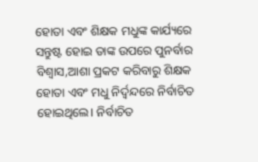ହୋତା ଏବଂ ଶିକ୍ଷକ ମଧୁଙ୍କ କାର୍ଯ୍ୟରେ ସନ୍ତୁଷ୍ଟ ହୋଇ ତାଙ୍କ ଉପରେ ପୁନର୍ବାର ବିଶ୍ବାସ,ଆଶା ପ୍ରକଟ କରିବାରୁ ଶିକ୍ଷକ ହୋତା ଏବଂ ମଧୁ ନିର୍ଦ୍ଵନ୍ଦରେ ନିର୍ବାଚିତ ହୋଇଥିଲେ। ନିର୍ବାଚିତ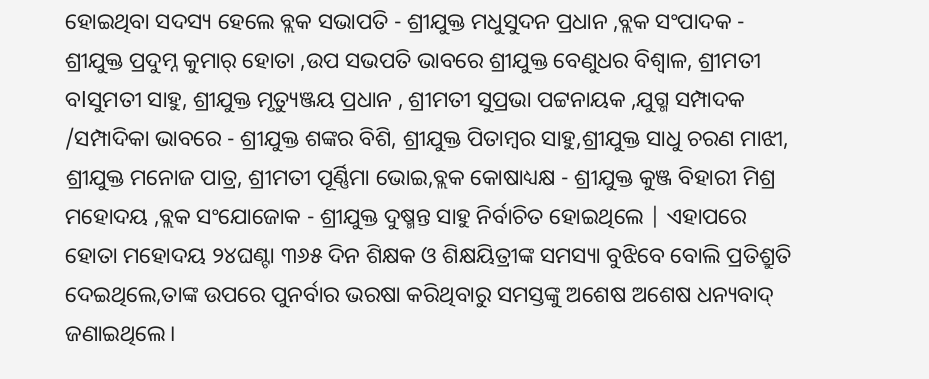ହୋଇଥିବା ସଦସ୍ୟ ହେଲେ ବ୍ଲକ ସଭାପତି - ଶ୍ରୀଯୁକ୍ତ ମଧୁସୁଦନ ପ୍ରଧାନ ,ବ୍ଲକ ସଂପାଦକ - ଶ୍ରୀଯୁକ୍ତ ପ୍ରଦୁମ୍ନ କୁମାର୍ ହୋତା ,ଉପ ସଭପତି ଭାବରେ ଶ୍ରୀଯୁକ୍ତ ବେଣୁଧର ବିଶ୍ଵାଳ, ଶ୍ରୀମତୀ ବlସୁମତୀ ସାହୁ, ଶ୍ରୀଯୁକ୍ତ ମୃତ୍ୟୁଞ୍ଜୟ ପ୍ରଧାନ , ଶ୍ରୀମତୀ ସୁପ୍ରଭା ପଟ୍ଟନାୟକ ,ଯୁଗ୍ମ ସମ୍ପାଦକ /ସମ୍ପାଦିକା ଭାବରେ - ଶ୍ରୀଯୁକ୍ତ ଶଙ୍କର ବିଶି, ଶ୍ରୀଯୁକ୍ତ ପିତାମ୍ବର ସାହୁ,ଶ୍ରୀଯୁକ୍ତ ସାଧୁ ଚରଣ ମାଝୀ, ଶ୍ରୀଯୁକ୍ତ ମନୋଜ ପାତ୍ର, ଶ୍ରୀମତୀ ପୂର୍ଣ୍ଣିମା ଭୋଇ,ବ୍ଲକ କୋଷାଧ୍ୟକ୍ଷ - ଶ୍ରୀଯୁକ୍ତ କୁଞ୍ଜ ବିହାରୀ ମିଶ୍ର ମହୋଦୟ ,ବ୍ଲକ ସଂଯୋଜୋକ - ଶ୍ରୀଯୁକ୍ତ ଦୁଷ୍ମନ୍ତ ସାହୁ ନିର୍ବାଚିତ ହୋଇଥିଲେ | ଏହାପରେ ହୋତା ମହୋଦୟ ୨୪ଘଣ୍ଟା ୩୬୫ ଦିନ ଶିକ୍ଷକ ଓ ଶିକ୍ଷୟିତ୍ରୀଙ୍କ ସମସ୍ୟା ବୁଝିବେ ବୋଲି ପ୍ରତିଶ୍ରୁତି ଦେଇଥିଲେ,ତାଙ୍କ ଉପରେ ପୁନର୍ବାର ଭରଷା କରିଥିବାରୁ ସମସ୍ତଙ୍କୁ ଅଶେଷ ଅଶେଷ ଧନ୍ୟବାଦ୍ ଜଣାଇଥିଲେ।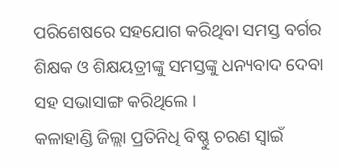ପରିଶେଷରେ ସହଯୋଗ କରିଥିବା ସମସ୍ତ ବର୍ଗର ଶିକ୍ଷକ ଓ ଶିକ୍ଷୟତ୍ରୀଙ୍କୁ ସମସ୍ତଙ୍କୁ ଧନ୍ୟବାଦ ଦେବା ସହ ସଭାସାଙ୍ଗ କରିଥିଲେ ।
କଳାହାଣ୍ଡି ଜିଲ୍ଲା ପ୍ରତିନିଧି ବିଷ୍ଣୁ ଚରଣ ସ୍ଵାଇଁ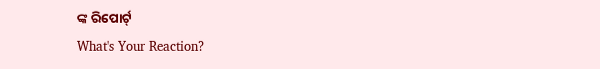ଙ୍କ ରିପୋର୍ଟ୍
What's Your Reaction?